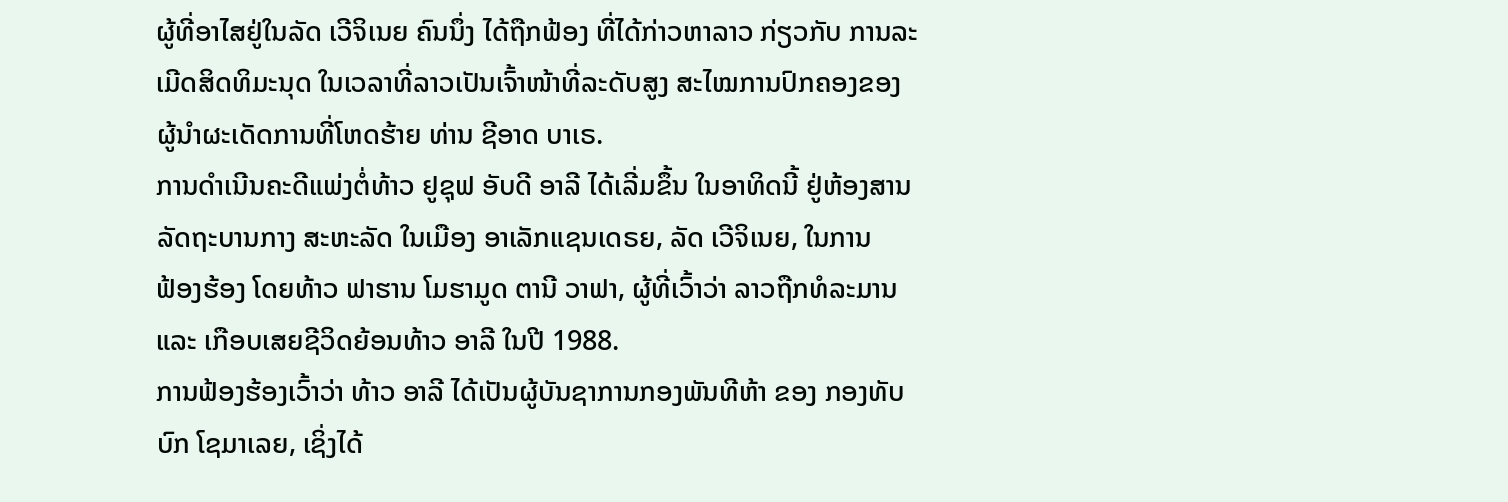ຜູ້ທີ່ອາໄສຢູ່ໃນລັດ ເວີຈິເນຍ ຄົນນຶ່ງ ໄດ້ຖືກຟ້ອງ ທີ່ໄດ້ກ່າວຫາລາວ ກ່ຽວກັບ ການລະ
ເມີດສິດທິມະນຸດ ໃນເວລາທີ່ລາວເປັນເຈົ້າໜ້າທີ່ລະດັບສູງ ສະໄໝການປົກຄອງຂອງ
ຜູ້ນຳຜະເດັດການທີ່ໂຫດຮ້າຍ ທ່ານ ຊີອາດ ບາເຣ.
ການດຳເນີນຄະດີແພ່ງຕໍ່ທ້າວ ຢູຊຸຟ ອັບດີ ອາລີ ໄດ້ເລີ່ມຂຶ້ນ ໃນອາທິດນີ້ ຢູ່ຫ້ອງສານ
ລັດຖະບານກາງ ສະຫະລັດ ໃນເມືອງ ອາເລັກແຊນເດຣຍ, ລັດ ເວີຈິເນຍ, ໃນການ
ຟ້ອງຮ້ອງ ໂດຍທ້າວ ຟາຮານ ໂມຮາມູດ ຕານີ ວາຟາ, ຜູ້ທີ່ເວົ້າວ່າ ລາວຖືກທໍລະມານ
ແລະ ເກືອບເສຍຊີວິດຍ້ອນທ້າວ ອາລີ ໃນປີ 1988.
ການຟ້ອງຮ້ອງເວົ້າວ່າ ທ້າວ ອາລີ ໄດ້ເປັນຜູ້ບັນຊາການກອງພັນທີຫ້າ ຂອງ ກອງທັບ
ບົກ ໂຊມາເລຍ, ເຊິ່ງໄດ້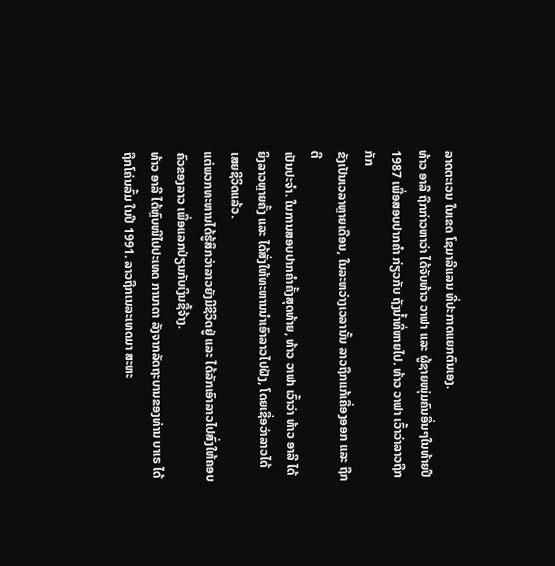ລາດຕະເວນ ໃນເຂດ ໂຊມາລີແລນ ທີ່ປະກາດແຍກຕົນເອງ.
ທ້າວ ອາລີ ຖືກກ່າວຫາວ່າ ໄດ້ຈັບທ້າວ ວາຟາ ແລະ ຜູ້ຊາຍໜຸ່ມຄົນອື່ນໆໃນທ້າຍປີ
1987 ເພື່ອສອບປາກຄຳ ກ່ຽວກັບ ຖັງນ້ຳທີ່ຫາຍໄປ. ທ້າວ ວາຟາ ເວົ້າວ່າລາວຖືກກັກ
ຂັງເປັນເວລາຫຼາຍເດືອນ, ໃນລະຫວ່າງເວລານັ້ນ ລາວຖືກແກ້ເຄື່ອງອອກ ແລະ ຖືກຕີ
ເປັນປະຈຳ. ໃນການສອບປາກຄຳຄັ້ງສຸດທ້າຍ, ທ້າວ ວາຟາ ເວົ້າວ່າ ທ້າວ ອາລີ ໄດ້
ຍິງລາວຫຼາຍຄັ້ງ ແລະ ໄດ້ສັ່ງໃຫ້ທະຫານນຳເອົາລາວໄປຝັງ, ໂດຍເຊື່ອວ່າລາວໄດ້
ເສຍຊີວິດແລ້ວ.
ແຕ່ພວກທະຫານໄດ້ຮູ້ສຶກວ່າລາວຍັງມີຊີວິດຢູ່ ແລະ ໄດ້ລັກເອົາລາວໄປສົ່ງໃຫ້ຄອບ
ຄົວຂອງລາວ ເພື່ອແລກປ່ຽນກັບເງິນຊື້ຈ້າງ.
ທ້າວ ອາລີ ໄດ້ຫຼົບໜີໄປປະເທດ ການາດາ ລັງຈາກລັດຖະບານຂອງທ່ານ ບາເຣ ໄດ້
ຖືກໂຄ່ນລົ້ມ ໃນປີ 1991. ລາວຖືກເນລະເທດມາ ສະຫະ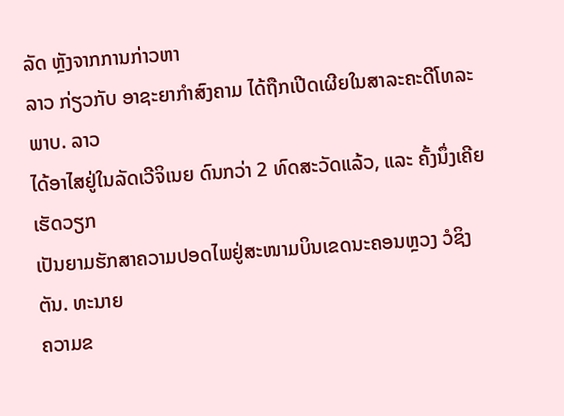ລັດ ຫຼັງຈາກການກ່າວຫາ
ລາວ ກ່ຽວກັບ ອາຊະຍາກຳສົງຄາມ ໄດ້ຖືກເປີດເຜີຍໃນສາລະຄະດີໂທລະພາບ. ລາວ
ໄດ້ອາໄສຢູ່ໃນລັດເວີຈິເນຍ ດົນກວ່າ 2 ທົດສະວັດແລ້ວ, ແລະ ຄັ້ງນຶ່ງເຄີຍເຮັດວຽກ
ເປັນຍາມຮັກສາຄວາມປອດໄພຢູ່ສະໜາມບິນເຂດນະຄອນຫຼວງ ວໍຊິງຕັນ. ທະນາຍ
ຄວາມຂ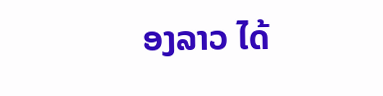ອງລາວ ໄດ້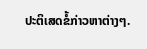ປະຕິເສດຂໍ້ກ່າວຫາຕ່າງໆ.